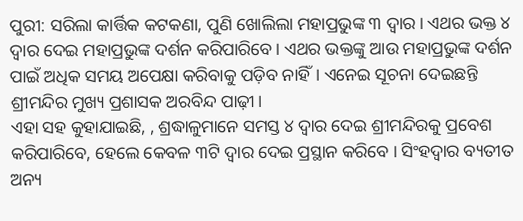ପୁରୀ: ସରିଲା କାର୍ତ୍ତିକ କଟକଣା, ପୁଣି ଖୋଲିଲା ମହାପ୍ରଭୁଙ୍କ ୩ ଦ୍ୱାର। ଏଥର ଭକ୍ତ ୪ ଦ୍ୱାର ଦେଇ ମହାପ୍ରଭୁଙ୍କ ଦର୍ଶନ କରିପାରିବେ। ଏଥର ଭକ୍ତଙ୍କୁ ଆଉ ମହାପ୍ରଭୁଙ୍କ ଦର୍ଶନ ପାଇଁ ଅଧିକ ସମୟ ଅପେକ୍ଷା କରିବାକୁ ପଡ଼ିବ ନାହିଁ। ଏନେଇ ସୂଚନା ଦେଇଛନ୍ତି ଶ୍ରୀମନ୍ଦିର ମୁଖ୍ୟ ପ୍ରଶାସକ ଅରବିନ୍ଦ ପାଢ଼ୀ।
ଏହା ସହ କୁହାଯାଇଛି, , ଶ୍ରଦ୍ଧାଳୁମାନେ ସମସ୍ତ ୪ ଦ୍ୱାର ଦେଇ ଶ୍ରୀମନ୍ଦିରକୁ ପ୍ରବେଶ କରିପାରିବେ, ହେଲେ କେବଳ ୩ଟି ଦ୍ୱାର ଦେଇ ପ୍ରସ୍ଥାନ କରିବେ । ସିଂହଦ୍ୱାର ବ୍ୟତୀତ ଅନ୍ୟ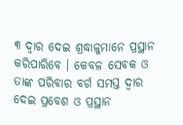୩ ଦ୍ୱାର ଦେଇ ଶ୍ରଦ୍ଧାଳୁମାନେ ପ୍ରସ୍ଥାନ କରିପାରିବେ । କେବଳ ସେବକ ଓ ତାଙ୍କ ପରିବାର ବର୍ଗ ସମସ୍ତ ଦ୍ୱାର ଦେଇ ପ୍ରବେଶ ଓ ପ୍ରସ୍ଥାନ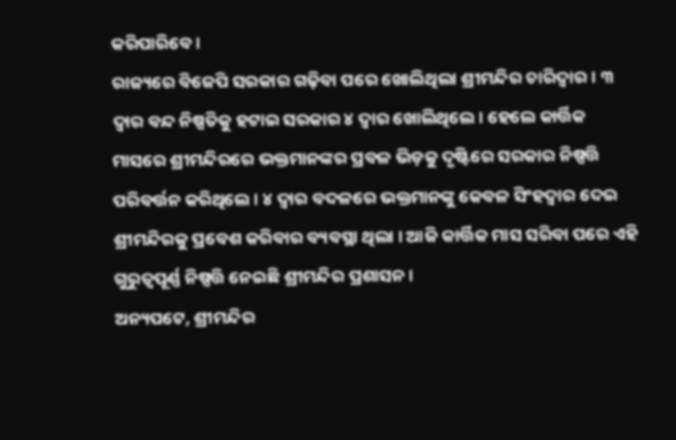କରିପାରିବେ ।
ରାଜ୍ୟରେ ବିଜେପି ସରକାର ଗଢ଼ିବା ପରେ ଖୋଲିଥିଲା ଶ୍ରୀମନ୍ଦିର ଚାରିଦ୍ୱାର। ୩ ଦ୍ୱାର ବନ୍ଦ ନିଷ୍ପତିକୁ ହଟାଇ ସରକାର ୪ ଦ୍ୱାର ଖୋଲିଥିଲେ। ହେଲେ କାର୍ତ୍ତିକ ମାସରେ ଶ୍ରୀମନ୍ଦିରରେ ଭକ୍ତମାନଙ୍କର ପ୍ରବଳ ଭିଡ଼କୁ ଦୃଷ୍ଟିରେ ସରକାର ନିଷ୍ପତ୍ତି ପରିବର୍ତ୍ତନ କରିଥିଲେ । ୪ ଦ୍ବାର ବଦଳରେ ଭକ୍ତମାନଙ୍କୁ କେବଳ ସିଂହଦ୍ବାର ଦେଇ ଶ୍ରୀମନ୍ଦିରକୁ ପ୍ରବେଶ କରିବାର ବ୍ୟବସ୍ଥା ଥିଲା । ଆଜି କାର୍ତ୍ତିକ ମାସ ସରିବା ପରେ ଏହି ଗୁରୁତ୍ବପୂର୍ଣ୍ଣ ନିଷ୍ପତ୍ତି ନେଇଛି ଶ୍ରୀମନ୍ଦିର ପ୍ରଶାସନ ।
ଅନ୍ୟପଟେ, ଶ୍ରୀମନ୍ଦିର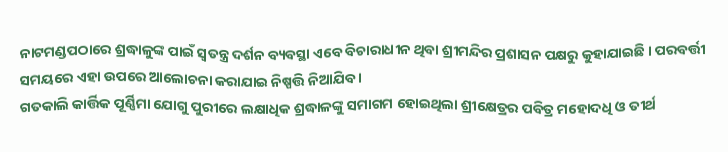ନାଟମଣ୍ଡପଠାରେ ଶ୍ରଦ୍ଧାଳୁଙ୍କ ପାଇଁ ସ୍ୱତନ୍ତ୍ର ଦର୍ଶନ ବ୍ୟବସ୍ଥା ଏବେ ବିଚାରାଧୀନ ଥିବା ଶ୍ରୀମନ୍ଦିର ପ୍ରଶାସନ ପକ୍ଷରୁ କୁହାଯାଇଛି । ପରବର୍ତ୍ତୀ ସମୟରେ ଏହା ଉପରେ ଆଲୋଚନା କରାଯାଇ ନିଷ୍ପତ୍ତି ନିଆଯିବ ।
ଗତକାଲି କାର୍ତ୍ତିକ ପୂର୍ଣ୍ଣିମା ଯୋଗୁ ପୁରୀରେ ଲକ୍ଷାଧିକ ଶ୍ରଦ୍ଧାଳଙ୍କୁ ସମାଗମ ହୋଇଥିଲା ଶ୍ରୀକ୍ଷେତ୍ରର ପବିତ୍ର ମହୋଦଧି ଓ ତୀର୍ଥ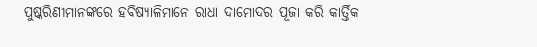ପୁଷ୍କରିଣୀମାନଙ୍କରେ ହବିଷ୍ୟାଳିମାନେ ରାଧା ଦାମୋଦର ପୂଜା କରି କାର୍ତ୍ତିକ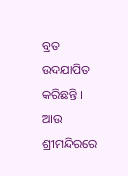ବ୍ରତ ଉଦଯାପିତ କରିଛନ୍ତି । ଆଉ ଶ୍ରୀମନ୍ଦିରରେ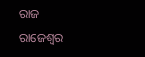ରାଜ ରାଜେଶ୍ୱର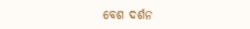ବେଶ ଦର୍ଶନ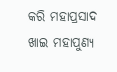କରି ମହାପ୍ରସାଦ ଖାଇ ମହାପୁଣ୍ୟ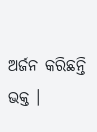ଅର୍ଜନ କରିଛନ୍ତି ଭକ୍ତ ।